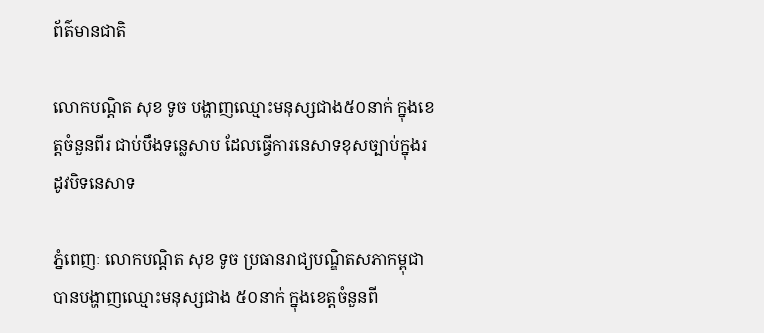ព័ត៌មានជាតិ

លោកបណ្ដិត សុខ ទូច បង្ហាញឈ្មោះមនុស្សជាង៥០នាក់ ក្នុងខេត្តចំនួនពីរ ជាប់បឹងទន្លេសាប ដែលធ្វើការនេសាទខុសច្បាប់ក្នុងរដូវបិទនេសាទ

ភ្នំពេញៈ លោកបណ្ដិត សុខ ទូច ប្រធានរាជ្យបណ្ឌិតសភាកម្ពុជាបានបង្ហាញឈ្មោះមនុស្សជាង ៥០នាក់ ក្នុងខេត្តចំនួនពី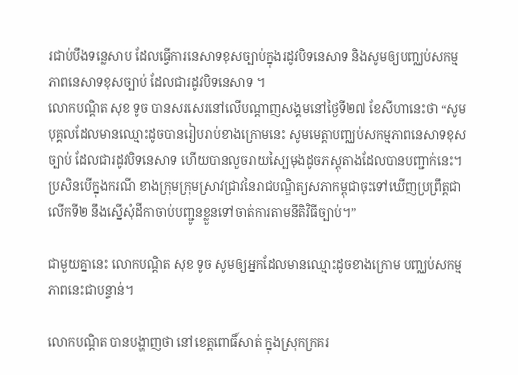រជាប់បឹងទន្លេសាប ដែលធ្វើការនេសាទខុសច្បាប់ក្នុងរដូវបិទនេសាទ និងសូមឲ្យបញ្ឈប់សកម្មភាពនេសាទខុសច្បាប់ ដែលជារដូវបិទនេសាទ ។
លោកបណ្ដិត សុខ ទូច បានសរសេរនៅលើបណ្តាញសង្គមនៅថ្ងៃទី២៧ ខែសីហានេះថា “សូមបុគ្គលដែលមានឈ្មោះដូចបានរៀបរាប់ខាងក្រោមនេះ សូមមេត្តាបញ្ឈប់សកម្មភាពនេសាទខុសច្បាប់ ដែលជារដូវបិទនេសាទ ហើយបានលួចរាយស្បៃមុងដូចភស្តុតាងដែលបានបញ្ជាក់នេះ។ ប្រសិនបើក្នុងករណី ខាងក្រុមក្រុមស្រាវជ្រាវនៃរាជបណ្ឌិត្យសភាកម្ពុជាចុះទៅឃើញប្រព្រឹត្តជាលើកទី២ នឹងស្នើសុំដីកាចាប់បញ្ជូនខ្លួនទៅចាត់ការតាមនីតិវិធីច្បាប់។”

ជាមួយគ្នានេះ លោកបណ្ដិត សុខ ទូច សូមឲ្យអ្នកដែលមានឈ្មោះដូចខាងក្រោម បញ្ឈប់សកម្មភាពនេះជាបន្ទាន់។

លោកបណ្ដិត បានបង្ហាញថា នៅខេត្តពោធិ៍សាត់ ក្នុងស្រុកក្រគរ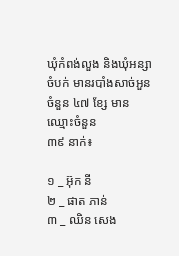ឃុំកំពង់លួង និងឃុំអន្សាចំបក់ មានរបាំងសាច់អួនចំនួន ៤៧ ខ្សែ មានឈ្មោះចំនួន
៣៩ នាក់៖

១ _ អ៊ុក នី
២ _ ផាត ភាន់
៣ _ ឈិន សេង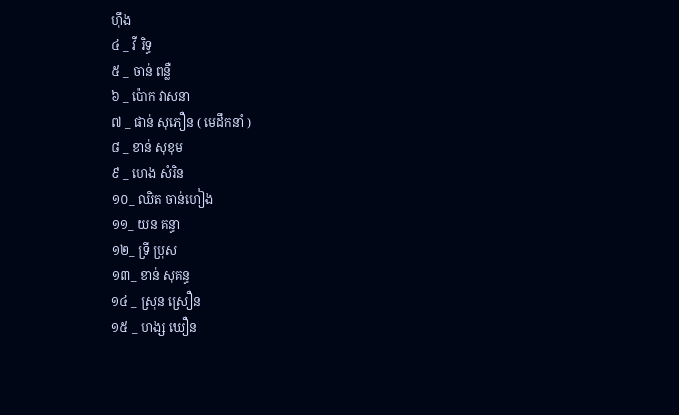ហ៊ឹង
៤ _ វី រិទ្ធ
៥ _ ចាន់ ពន្លឺ
៦ _ ប៉ោក វាសនា
៧ _ ផាន់ សុភឿន ( មេដឹកនាំ )
៨ _ ខាន់ សុខុម
៩ _ ហេង សំរិន
១០_ ឈិត ចាន់ហៀង
១១_ យន គន្ធា
១២_ ទ្រី ប្រុស
១៣_ ខាន់ សុគន្ធ
១៤ _ ស្រុន ស្រឿន
១៥ _ ហង្ស ឃឿន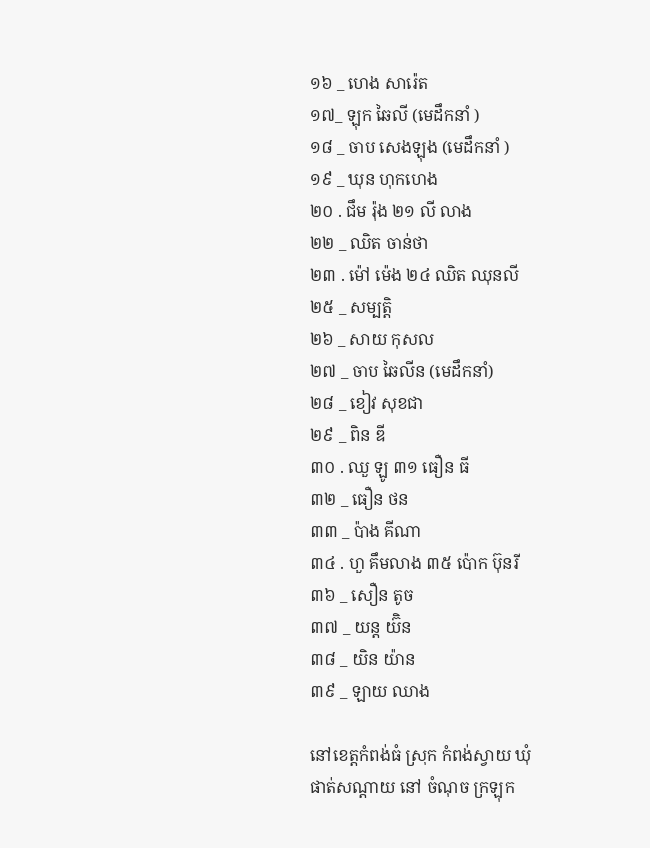១៦ _ ហេង សារ៉េត
១៧_ ឡុក ឆៃលី (មេដឹកនាំ )
១៨ _ ចាប សេងឡុង (មេដឹកនាំ )
១៩ _ ឃុន ហុកហេង
២០ . ជឹម រ៉ុង ២១ លី លាង
២២ _ ឈិត ចាន់ថា
២៣ . ម៉ៅ ម៉េង ២៤ ឈិត ឈុនលី
២៥ _ សម្បត្តិ
២៦ _ សាយ កុសល
២៧ _ ចាប ឆៃលីន (មេដឹកនាំ)
២៨ _ ខៀវ សុខជា
២៩ _ ពិន ឌី
៣០ . ឈួ ឡូ ៣១ ធឿន ធី
៣២ _ ធឿន ថន
៣៣ _ ប៉ាង គីណា
៣៤ . ហួ គឹមលាង ៣៥ ប៉ោក ប៊ុនរី
៣៦ _ សឿន តូច
៣៧ _ យន្ត យ៊ិន
៣៨ _ យិន យ៉ាន
៣៩ _ ឡាយ ឈាង

នៅខេត្តកំពង់ធំ ស្រុក កំពង់ស្វាយ ឃុំ
ផាត់សណ្តាយ នៅ ចំណុច ក្រឡុក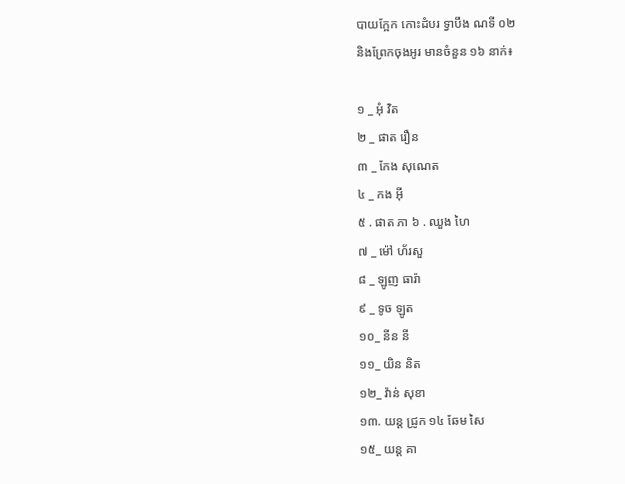បាយក្អែក កោះដំបរ ទ្វាបឹង ណទី ០២
និងព្រែកចុងអូរ មានចំនួន ១៦ នាក់៖

១ _ អុំ វិត
២ _ ផាត រឿន
៣ _ កែង សុណេត
៤ _ កង អ៊ី
៥ . ផាត ភា ៦ . ឈួង ហៃ
៧ _ ម៉ៅ ហ័រសួ
៨ _ ឡូញ ធារ៉ា
៩ _ ទូច ឡូត
១០_ នីន នី
១១_ យិន និត
១២_ វ៉ាន់ សុខា
១៣. យន្ត ជ្រូក ១៤ ឆែម សៃ
១៥_ យន្ត គា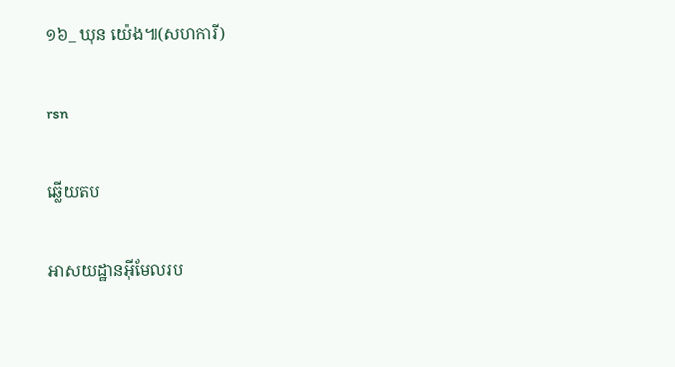១៦_ ឃុន យ៉េង៕(សហការី)

rsn

ឆ្លើយតប

អាសយដ្ឋានអ៊ីមែលរប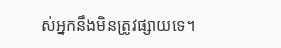ស់អ្នកនឹងមិនត្រូវផ្សាយទេ។